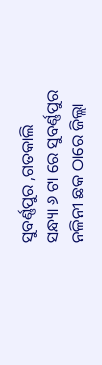ସୁବର୍ଣ୍ଣପୁର ,ଗତକାଲି ସନ୍ଧ୍ୟା ୬ ଟା ରେ ସୁବର୍ଣ୍ଣପୁର ନଳିନୀ ଛକ ଠାରେ ଜିଲ୍ଲା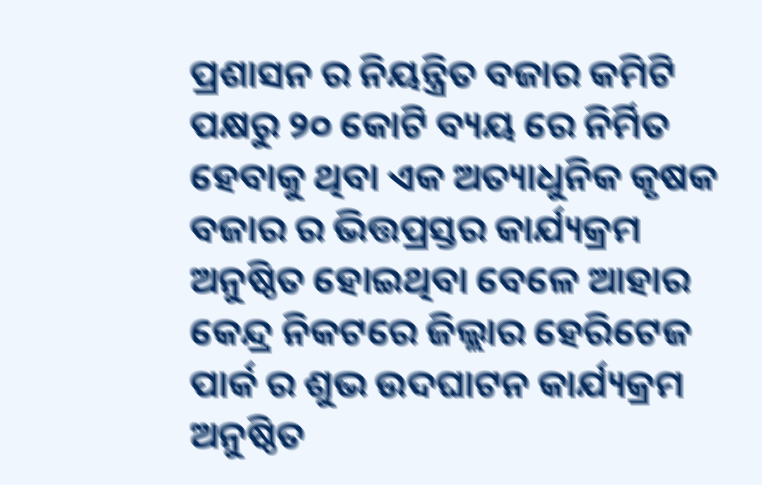ପ୍ରଶାସନ ର ନିୟନ୍ତ୍ରିତ ବଜାର କମିଟି ପକ୍ଷରୁ ୨୦ କୋଟି ବ୍ୟୟ ରେ ନିର୍ମିତ ହେବାକୁ ଥିବା ଏକ ଅତ୍ୟାଧୁନିକ କୃଷକ ବଜାର ର ଭିତ୍ତପ୍ରସ୍ତର କାର୍ଯ୍ୟକ୍ରମ ଅନୁଷ୍ଠିତ ହୋଇଥିବା ବେଳେ ଆହାର କେନ୍ଦ୍ର ନିକଟରେ ଜିଲ୍ଲାର ହେରିଟେଜ ପାର୍କ ର ଶୁଭ ଉଦଘାଟନ କାର୍ଯ୍ୟକ୍ରମ ଅନୁଷ୍ଠିତ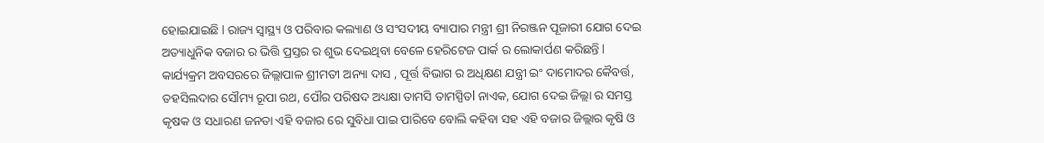ହୋଇଯାଇଛି l ରାଜ୍ୟ ସ୍ବାସ୍ଥ୍ୟ ଓ ପରିବାର କଲ୍ୟାଣ ଓ ସଂସଦୀୟ ବ୍ୟାପାର ମନ୍ତ୍ରୀ ଶ୍ରୀ ନିରଞ୍ଜନ ପୂଜାରୀ ଯୋଗ ଦେଇ ଅତ୍ୟାଧୁନିକ ବଜାର ର ଭିତ୍ତି ପ୍ରସ୍ତର ର ଶୁଭ ଦେଇଥିବା ବେଳେ ହେରିଟେଜ ପାର୍କ ର ଲୋକାର୍ପଣ କରିଛନ୍ତି l କାର୍ଯ୍ୟକ୍ରମ ଅବସରରେ ଜିଲ୍ଲାପାଳ ଶ୍ରୀମତୀ ଅନ୍ୟା ଦାସ , ପୂର୍ତ୍ତ ବିଭାଗ ର ଅଧିକ୍ଷଣ ଯନ୍ତ୍ରୀ ଇଂ ଦାମୋଦର କୈବର୍ତ୍ତ, ତହସିଲଦାର ସୌମ୍ୟ ରୂପା ରଥ, ପୌର ପରିଷଦ ଅଧ୍ୟକ୍ଷା ତାମସି ତାମସ୍ପିତl ନାଏକ, ଯୋଗ ଦେଇ ଜିଲ୍ଲା ର ସମସ୍ତ କୃଷକ ଓ ସଧାରଣ ଜନତା ଏହି ବଜାର ରେ ସୁବିଧା ପାଇ ପାରିବେ ବୋଲି କହିବା ସହ ଏହି ବଜାର ଜିଲ୍ଲାର କୃଷି ଓ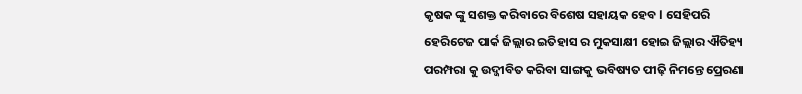କୃଷକ ଙ୍କୁ ସଶକ୍ତ କରିବାରେ ବିଶେଷ ସହାୟକ ହେବ l ସେହିପରି ହେରିଟେଜ ପାର୍କ ଜିଲ୍ଲାର ଇତିହାସ ର ମୁକସାକ୍ଷୀ ହୋଇ ଜିଲ୍ଲାର ଐତିହ୍ୟ ପରମ୍ପରା କୁ ଉଦ୍ଜୀବିତ କରିବା ସାଙ୍ଗକୁ ଭବିଷ୍ୟତ ପୀଢ଼ି ନିମନ୍ତେ ପ୍ରେରଣା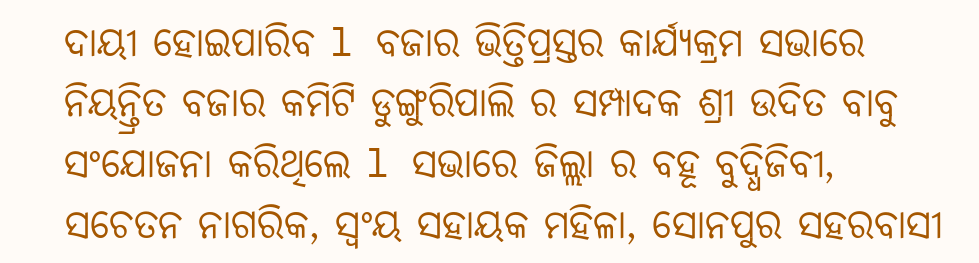ଦାୟୀ ହୋଇପାରିବ l ବଜାର ଭିତ୍ତିପ୍ରସ୍ତର କାର୍ଯ୍ୟକ୍ରମ ସଭାରେ ନିୟନ୍ତ୍ରିତ ବଜାର କମିଟି ଡୁଙ୍ଗୁରିପାଲି ର ସମ୍ପାଦକ ଶ୍ରୀ ଉଦିତ ବାବୁ ସଂଯୋଜନା କରିଥିଲେ l ସଭାରେ ଜିଲ୍ଲା ର ବହୂ ବୁଦ୍ଧିଜିବୀ, ସଚେତନ ନାଗରିକ, ସ୍ଵଂୟ ସହାୟକ ମହିଳା, ସୋନପୁର ସହରବାସୀ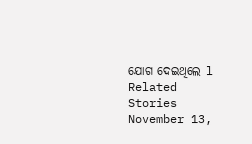ଯୋଗ ଦେଇଥିଲେ l
Related Stories
November 13,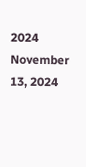2024
November 13, 2024